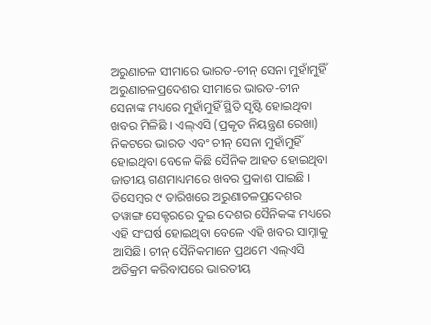ଅରୁଣାଚଳ ସୀମାରେ ଭାରତ-ଚୀନ୍ ସେନା ମୁହାଁମୁହିଁ
ଅରୁଣାଚଳପ୍ରଦେଶର ସୀମାରେ ଭାରତ-ଚୀନ ସେନାଙ୍କ ମଧ୍ୟରେ ମୁହାଁମୁହିଁ ସ୍ଥିତି ସୃଷ୍ଟି ହୋଇଥିବା ଖବର ମିଳିଛି । ଏଲ୍ଏସି (ପ୍ରକୃତ ନିୟନ୍ତ୍ରଣ ରେଖା) ନିକଟରେ ଭାରତ ଏବଂ ଚୀନ୍ ସେନା ମୁହାଁମୁହିଁ ହୋଇଥିବା ବେଳେ କିଛି ସୈନିକ ଆହତ ହୋଇଥିବା ଜାତୀୟ ଗଣମାଧ୍ୟମରେ ଖବର ପ୍ରକାଶ ପାଇଛି । ଡିସେମ୍ବର ୯ ତାରିଖରେ ଅରୁଣାଚଳପ୍ରଦେଶର ତୱାଙ୍ଗ ସେକ୍ଟରରେ ଦୁଇ ଦେଶର ସୈନିକଙ୍କ ମଧ୍ୟରେ ଏହି ସଂଘର୍ଷ ହୋଇଥିବା ବେଳେ ଏହି ଖବର ସାମ୍ନାକୁ ଆସିଛି। ଚୀନ୍ ସୈନିକମାନେ ପ୍ରଥମେ ଏଲ୍ଏସି ଅତିକ୍ରମ କରିବାପରେ ଭାରତୀୟ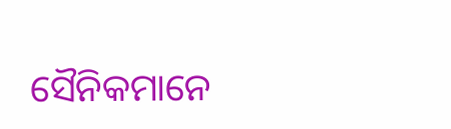ସୈନିକମାନେ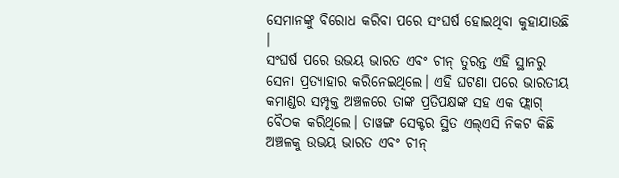ସେମାନଙ୍କୁ ବିରୋଧ କରିବା ପରେ ସଂଘର୍ଷ ହୋଇଥିବା କୁହାଯାଉଛି ।
ସଂଘର୍ଷ ପରେ ଉଭୟ ଭାରତ ଏବଂ ଚୀନ୍ ତୁରନ୍ତ ଏହି ସ୍ଥାନରୁ ସେନା ପ୍ରତ୍ୟାହାର କରିନେଇଥିଲେ। ଏହି ଘଟଣା ପରେ ଭାରତୀୟ କମାଣ୍ଡର ସମ୍ପୃକ୍ତ ଅଞ୍ଚଳରେ ତାଙ୍କ ପ୍ରତିପକ୍ଷଙ୍କ ସହ ଏକ ଫ୍ଲାଗ୍ ବୈଠକ କରିଥିଲେ। ତାୱଙ୍ଗ ସେକ୍ଟର ସ୍ଥିତ ଏଲ୍ଏସି ନିକଟ କିଛି ଅଞ୍ଚଳକୁ ଉଭୟ ଭାରତ ଏବଂ ଚୀନ୍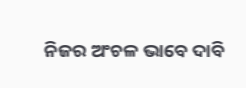ନିଜର ଅଂଚଳ ଭାବେ ଦାବି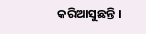କରିଆସୁଛନ୍ତି ।